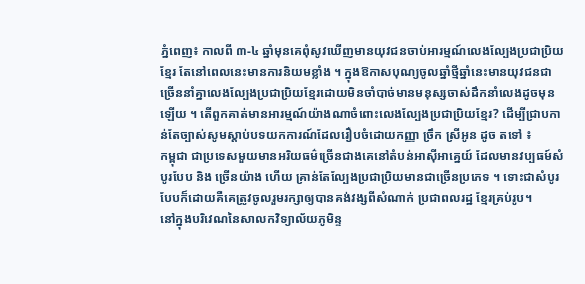ភ្នំពេញ៖ កាលពី ៣-៤ ឆ្នាំមុនគេពំុសូវឃើញមានយុវជនចាប់អារម្មណ៍លេងល្បែងប្រជាប្រិយខ្មែរ តែនៅពេលនេះមានការនិយមខ្លាំង ។ ក្នុងឱកាសបុណ្យចូលឆ្នាំថ្មីឆ្នាំនេះមានយុវជនជាច្រើននាំគ្នាលេងល្បែងប្រជាប្រិយខ្មែរដោយមិនចាំបាច់មានមនុស្សចាស់ដឹកនាំលេងដូចមុនឡើយ ។ តើពួកគាត់មានអារម្មណ៍យ៉ាងណាចំពោះលេងល្បែងប្រជាប្រិយខ្មែរ? ដើម្បីជ្រាបកាន់តែច្បាស់សូមស្ដាប់បទយកការណ៍ដែលរឿបចំដោយកញ្ញា ច្រឹក ស្រីអូន ដូច តទៅ ៖
កម្ពុជា ជាប្រទេសមួយមានអរិយធម៌ច្រើនជាងគេនៅតំបន់អាស៊ីអាគ្នេយ៍ ដែលមានវប្បធម៍សំបូរបែប និង ច្រើនយ៉ាង ហើយ គ្រាន់តែល្បែងប្រជាប្រិយមានជាច្រើនប្រភេទ ។ ទោះជាសំបូរបែបក៏ដោយគឺគេត្រូវចូលរួមរក្សាឲ្យបានគង់វង្សពីសំណាក់ ប្រជាពលរដ្ឋ ខ្មែរគ្រប់រូប។
នៅក្នុងបរិវេណនៃសាលកវិទ្យាល័យភូមិន្ទ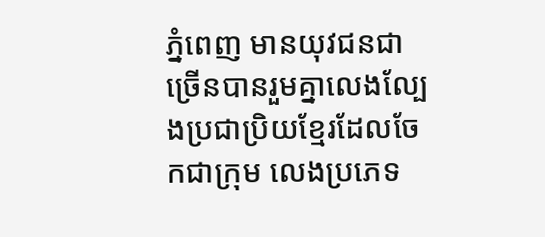ភ្នំពេញ មានយុវជនជាច្រើនបានរួមគ្នាលេងល្បែងប្រជាប្រិយខ្មែរដែលចែកជាក្រុម លេងប្រភេទ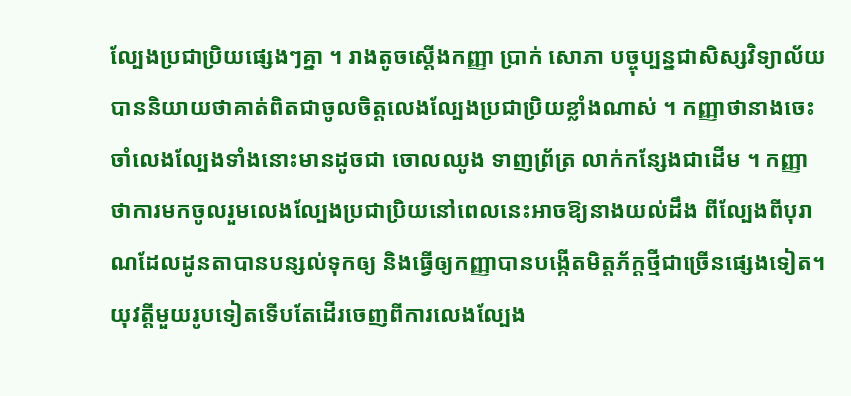ល្បែងប្រជាប្រិយផ្សេងៗគ្នា ។ រាងតូចស្ដើងកញ្ញា ប្រាក់ សោភា បច្ចុប្បន្នជាសិស្សវិទ្យាល័យ បាននិយាយថាគាត់ពិតជាចូលចិត្តលេងល្បែងប្រជាប្រិយខ្លាំងណាស់ ។ កញ្ញាថានាងចេះចាំលេងល្បែងទាំងនោះមានដូចជា ចោលឈូង ទាញព្រ័ត្រ លាក់កន្សែងជាដើម ។ កញ្ញាថាការមកចូលរួមលេងល្បែងប្រជាប្រិយនៅពេលនេះអាចឱ្យនាងយល់ដឹង ពីល្បែងពីបុរាណដែលដូនតាបានបន្សល់ទុកឲ្យ និងធ្វើឲ្យកញ្ញាបានបង្កើតមិត្តភ័ក្ដថ្មីជាច្រើនផ្សេងទៀត។
យុវត្តីមួយរូបទៀតទើបតែដើរចេញពីការលេងល្បែង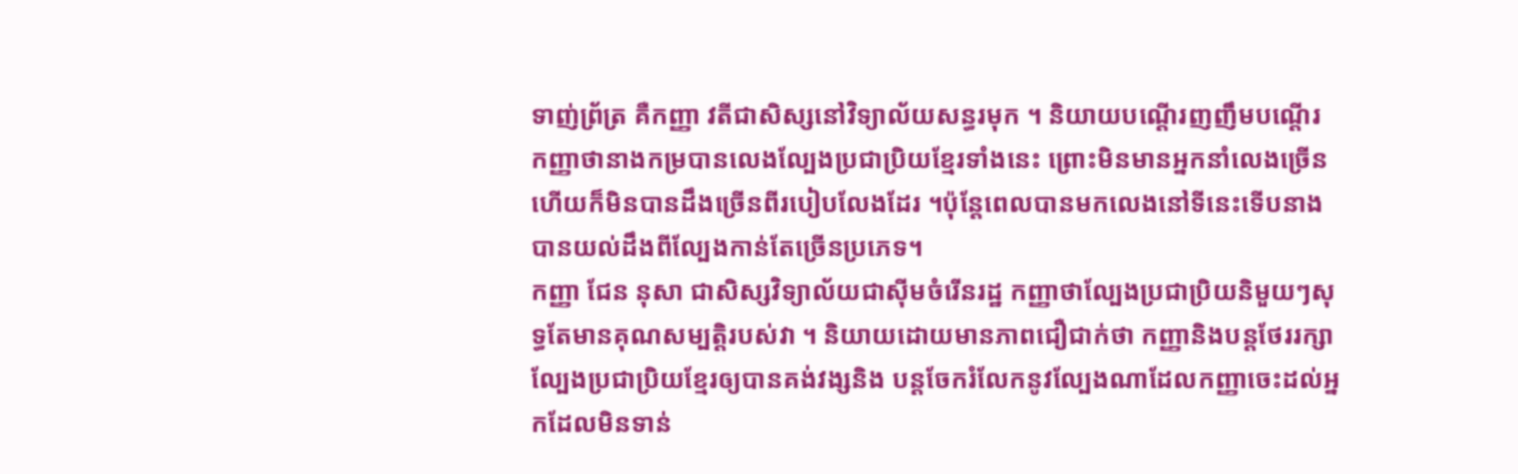ទាញ់ព្រ័ត្រ គឺកញ្ញា វតីជាសិស្សនៅវិទ្យាល័យសន្ធរមុក ។ និយាយបណ្តើរញញឹមបណ្តើរ កញ្ញាថានាងកម្របានលេងល្បែងប្រជាប្រិយខ្មែរទាំងនេះ ព្រោះមិនមានអ្នកនាំលេងច្រើនហើយក៏មិនបានដឹងច្រើនពីរបៀបលែងដែរ ។ប៉ុន្តែពេលបានមកលេងនៅទីនេះទើបនាងបានយល់ដឹងពីល្បែងកាន់តែច្រើនប្រភេទ។
កញ្ញា ជែន នុសា ជាសិស្សវិទ្យាល័យជាស៊ីមចំរើនរដ្ឋ កញ្ញាថាល្បែងប្រជាប្រិយនិមួយៗសុទ្ធតែមានគុណសម្បត្តិរបស់វា ។ និយាយដោយមានភាពជឿជាក់ថា កញ្ញានិងបន្តថែររក្សាល្បែងប្រជាប្រិយខ្មែរឲ្យបានគង់វង្សនិង បន្តចែករំលែកនូវល្បែងណាដែលកញ្ញាចេះដល់អ្នកដែលមិនទាន់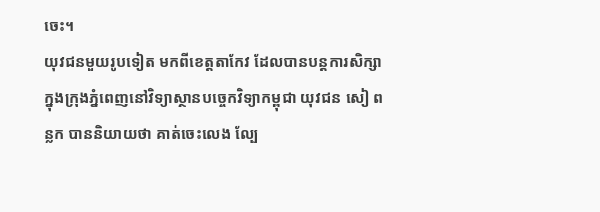ចេះ។
យុវជនមួយរូបទៀត មកពីខេត្តតាកែវ ដែលបានបន្តការសិក្សាក្នុងក្រុងភ្នំពេញនៅវិទ្យាស្ថានបច្ចេកវិទ្យាកម្ពុជា យុវជន សៀ ពន្លក បាននិយាយថា គាត់ចេះលេង ល្បែ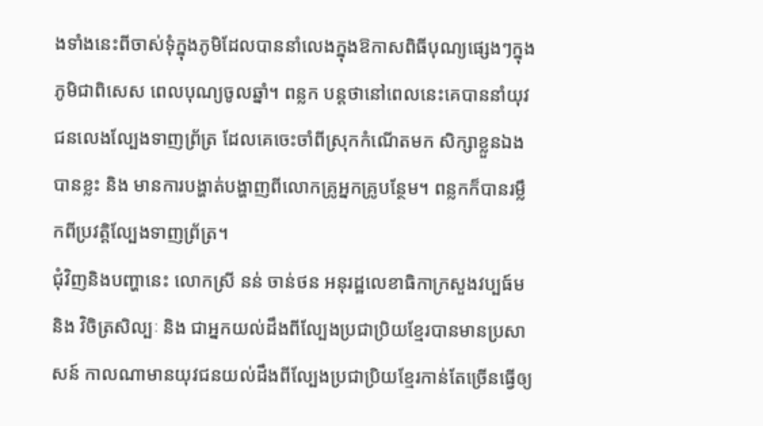ងទាំងនេះពីចាស់ទុំក្នុងភូមិដែលបាននាំលេងក្នុងឱកាសពិធីបុណ្យផ្សេងៗក្នុងភូមិជាពិសេស ពេលបុណ្យចូលឆ្នាំ។ ពន្លក បន្តថានៅពេលនេះគេបាននាំយុវជនលេងល្បែងទាញព្រ័ត្រ ដែលគេចេះចាំពីស្រុកកំណើតមក សិក្សាខ្លួនឯងបានខ្លះ និង មានការបង្ហាត់បង្ហាញពីលោកគ្រូអ្នកគ្រូបន្ថែម។ ពន្លកក៏បានរម្លឹកពីប្រវត្តិល្បែងទាញព្រ័ត្រ។
ជុំវិញនិងបញ្ហានេះ លោកស្រី នន់ ចាន់ថន អនុរដ្ឋលេខាធិកាក្រសួងវប្បធ៍ម និង វិចិត្រសិល្បៈ និង ជាអ្នកយល់ដឹងពីល្បែងប្រជាប្រិយខ្មែរបានមានប្រសាសន៍ កាលណាមានយុវជនយល់ដឹងពីល្បែងប្រជាប្រិយខ្មែរកាន់តែច្រើនធ្វើឲ្យ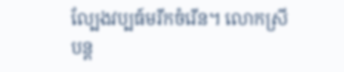ល្បែងវប្បធ៍មរីកចំរើន។ លោកស្រីបន្ត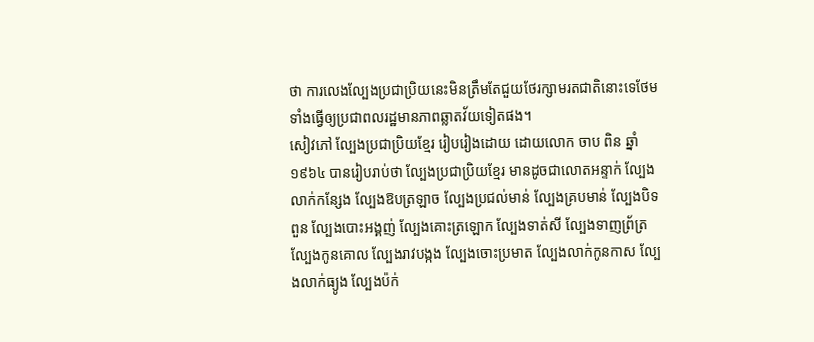ថា ការលេងល្បែងប្រជាប្រិយនេះមិនត្រឹមតែជួយថែរក្សាមរតជាតិនោះទេថែមទាំងធ្វើឲ្យប្រជាពលរដ្ឋមានភាពឆ្លាតវ័យទៀតផង។
សៀវភៅ ល្បែងប្រជាប្រិយខ្មែរ រៀបរៀងដោយ ដោយលោក ចាប ពិន ឆ្នាំ១៩៦៤ បានរៀបរាប់ថា ល្បែងប្រជាប្រិយខ្មែរ មានដូចជាលោតអន្ទាក់ ល្បែងលាក់កន្សែង ល្បែងឱបត្រឡាច ល្បែងប្រជល់មាន់ ល្បែងគ្របមាន់ ល្បែងបិទពួន ល្បែងបោះអង្គញ់ ល្បែងគោះត្រឡោក ល្បែងទាត់សី ល្បែងទាញព្រ័ត្រ ល្បែងកូនគោល ល្បែងរាវបង្កង ល្បែងចោះប្រមាត ល្បែងលាក់កូនកាស ល្បែងលាក់ធ្យូង ល្បែងប៉ក់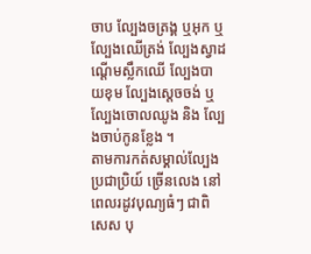ចាប ល្បែងចត្រង្គ ឬអុក ឬល្បែងឈើត្រង់ ល្បែងស្វាដណ្ដើមស្លឹកឈើ ល្បែងបាយខុម ល្បែងស្ដេចចង់ ឬ ល្បែងចោលឈូង និង ល្បែងចាប់កូនខ្លែង ។
តាមការកត់សម្គាល់ល្បែងប្រជាប្រិយ៍ ច្រើនលេង នៅពេលរដូវបុណ្យធំៗ ជាពិសេស បុ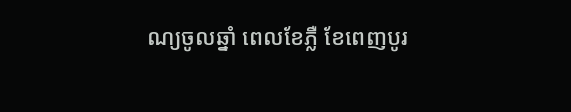ណ្យចូលឆ្នាំ ពេលខែភ្លឺ ខែពេញបូរ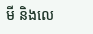មី និងលេ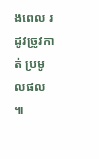ងពេល រដូវច្រូវកាត់ ប្រមូលផល ៕